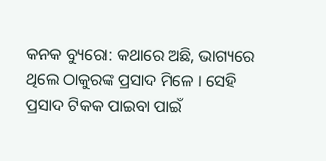କନକ ବ୍ୟୁରୋ: କଥାରେ ଅଛି, ଭାଗ୍ୟରେ ଥିଲେ ଠାକୁରଙ୍କ ପ୍ରସାଦ ମିଳେ । ସେହି ପ୍ରସାଦ ଟିକକ ପାଇବା ପାଇଁ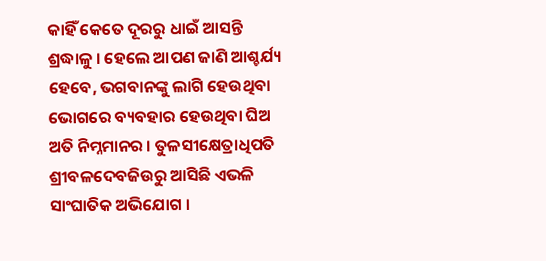କାହିଁ କେତେ ଦୂରରୁ ଧାଇଁ ଆସନ୍ତି ଶ୍ରଦ୍ଧାଳୁ । ହେଲେ ଆପଣ ଜାଣି ଆଶ୍ଚର୍ଯ୍ୟ ହେବେ, ଭଗବାନଙ୍କୁ ଲାଗି ହେଉଥିବା ଭୋଗରେ ବ୍ୟବହାର ହେଉଥିବା ଘିଅ ଅତି ନିମ୍ନମାନର । ତୁଳସୀକ୍ଷେତ୍ରାଧିପତି ଶ୍ରୀବଳଦେବଜିଉରୁ ଆସିଛି ଏଭଳି ସାଂଘାତିକ ଅଭିଯୋଗ ।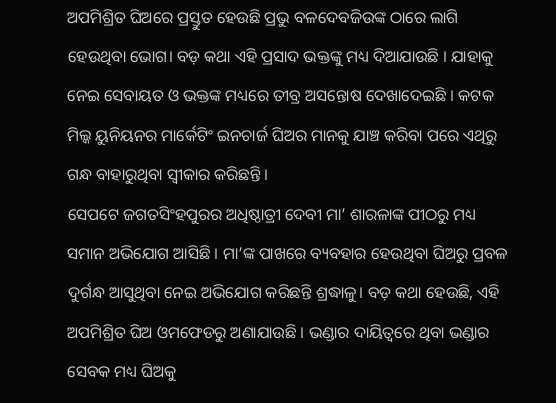ଅପମିଶ୍ରିତ ଘିଅରେ ପ୍ରସ୍ତୁତ ହେଉଛି ପ୍ରଭୁ ବଳଦେବଜିଉଙ୍କ ଠାରେ ଲାଗି ହେଉଥିବା ଭୋଗ। ବଡ଼ କଥା ଏହି ପ୍ରସାଦ ଭକ୍ତଙ୍କୁ ମଧ୍ୟ ଦିଆଯାଉଛି । ଯାହାକୁ ନେଇ ସେବାୟତ ଓ ଭକ୍ତଙ୍କ ମଧ୍ୟରେ ତୀବ୍ର ଅସନ୍ତୋଷ ଦେଖାଦେଇଛି । କଟକ ମିଲ୍କ ୟୁନିୟନର ମାର୍କେଟିଂ ଇନଚାର୍ଜ ଘିଅର ମାନକୁ ଯାଞ୍ଚ କରିବା ପରେ ଏଥିରୁ ଗନ୍ଧ ବାହାରୁଥିବା ସ୍ବୀକାର କରିଛନ୍ତି ।
ସେପଟେ ଜଗତସିଂହପୁରର ଅଧିଷ୍ଠାତ୍ରୀ ଦେବୀ ମା’ ଶାରଳାଙ୍କ ପୀଠରୁ ମଧ୍ୟ ସମାନ ଅଭିଯୋଗ ଆସିଛି । ମା’ଙ୍କ ପାଖରେ ବ୍ୟବହାର ହେଉଥିବା ଘିଅରୁ ପ୍ରବଳ ଦୁର୍ଗନ୍ଧ ଆସୁଥିବା ନେଇ ଅଭିଯୋଗ କରିଛନ୍ତି ଶ୍ରଦ୍ଧାଳୁ। ବଡ଼ କଥା ହେଉଛି, ଏହି ଅପମିଶ୍ରିତ ଘିଅ ଓମଫେଡରୁ ଅଣାଯାଉଛି । ଭଣ୍ଡାର ଦାୟିତ୍ୱରେ ଥିବା ଭଣ୍ଡାର ସେବକ ମଧ୍ୟ ଘିଅକୁ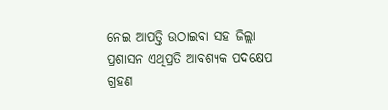ନେଇ ଆପତ୍ତି ଉଠାଇବା ସହ ଜିଲ୍ଲା ପ୍ରଶାସନ ଏଥିପ୍ରତି ଆବଶ୍ୟକ ପଦକ୍ଷେପ ଗ୍ରହଣ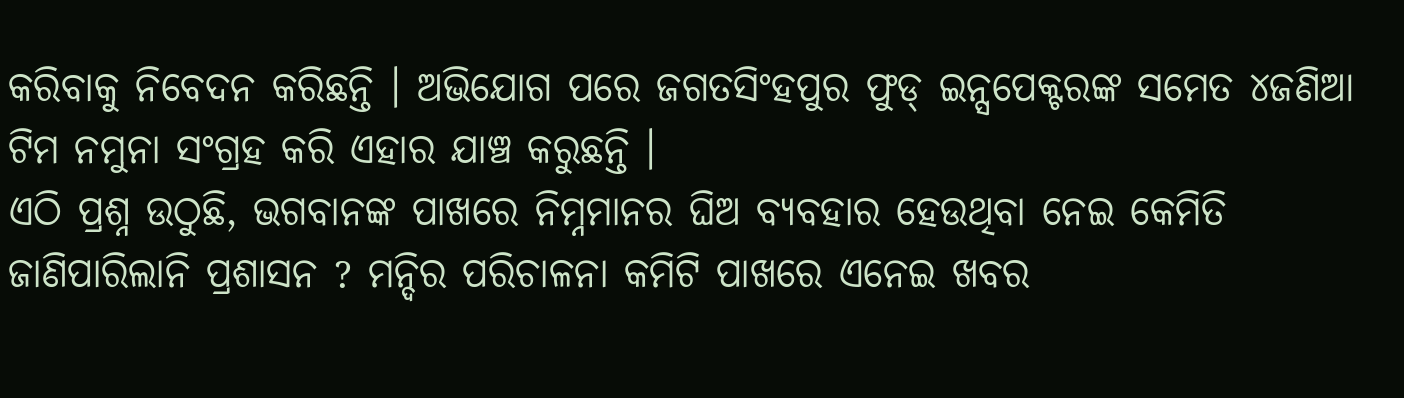କରିବାକୁ ନିବେଦନ କରିଛନ୍ତି । ଅଭିଯୋଗ ପରେ ଜଗତସିଂହପୁର ଫୁଡ୍ ଇନ୍ସପେକ୍ଟରଙ୍କ ସମେତ ୪ଜଣିଆ ଟିମ ନମୁନା ସଂଗ୍ରହ କରି ଏହାର ଯାଞ୍ଚ କରୁଛନ୍ତି ।
ଏଠି ପ୍ରଶ୍ନ ଉଠୁଛି, ଭଗବାନଙ୍କ ପାଖରେ ନିମ୍ନମାନର ଘିଅ ବ୍ୟବହାର ହେଉଥିବା ନେଇ କେମିତି ଜାଣିପାରିଲାନି ପ୍ରଶାସନ ? ମନ୍ଦିର ପରିଚାଳନା କମିଟି ପାଖରେ ଏନେଇ ଖବର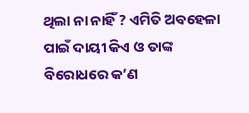ଥିଲା ନା ନାହିଁ ? ଏମିତି ଅବହେଳା ପାଇଁ ଦାୟୀ କିଏ ଓ ତାଙ୍କ ବିରୋଧରେ କ’ଣ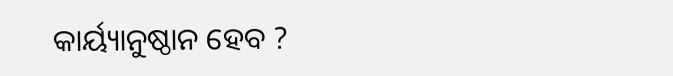କାର୍ୟ୍ୟାନୁଷ୍ଠାନ ହେବ ?